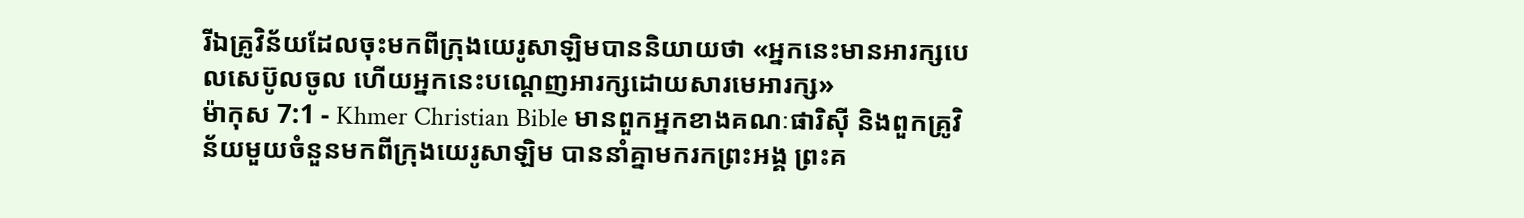រីឯគ្រូវិន័យដែលចុះមកពីក្រុងយេរូសាឡិមបាននិយាយថា «អ្នកនេះមានអារក្សបេលសេប៊ូលចូល ហើយអ្នកនេះបណ្ដេញអារក្សដោយសារមេអារក្ស»
ម៉ាកុស 7:1 - Khmer Christian Bible មានពួកអ្នកខាងគណៈផារិស៊ី និងពួកគ្រូវិន័យមួយចំនួនមកពីក្រុងយេរូសាឡិម បាននាំគ្នាមករកព្រះអង្គ ព្រះគ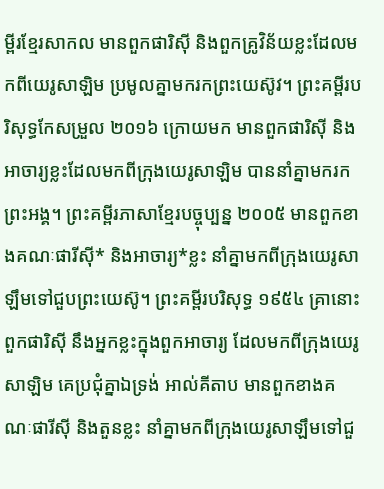ម្ពីរខ្មែរសាកល មានពួកផារិស៊ី និងពួកគ្រូវិន័យខ្លះដែលមកពីយេរូសាឡិម ប្រមូលគ្នាមករកព្រះយេស៊ូវ។ ព្រះគម្ពីរបរិសុទ្ធកែសម្រួល ២០១៦ ក្រោយមក មានពួកផារិស៊ី និងអាចារ្យខ្លះដែលមកពីក្រុងយេរូសាឡិម បាននាំគ្នាមករកព្រះអង្គ។ ព្រះគម្ពីរភាសាខ្មែរបច្ចុប្បន្ន ២០០៥ មានពួកខាងគណៈផារីស៊ី* និងអាចារ្យ*ខ្លះ នាំគ្នាមកពីក្រុងយេរូសាឡឹមទៅជួបព្រះយេស៊ូ។ ព្រះគម្ពីរបរិសុទ្ធ ១៩៥៤ គ្រានោះពួកផារិស៊ី នឹងអ្នកខ្លះក្នុងពួកអាចារ្យ ដែលមកពីក្រុងយេរូសាឡិម គេប្រជុំគ្នាឯទ្រង់ អាល់គីតាប មានពួកខាងគណៈផារីស៊ី និងតួនខ្លះ នាំគ្នាមកពីក្រុងយេរូសាឡឹមទៅជួ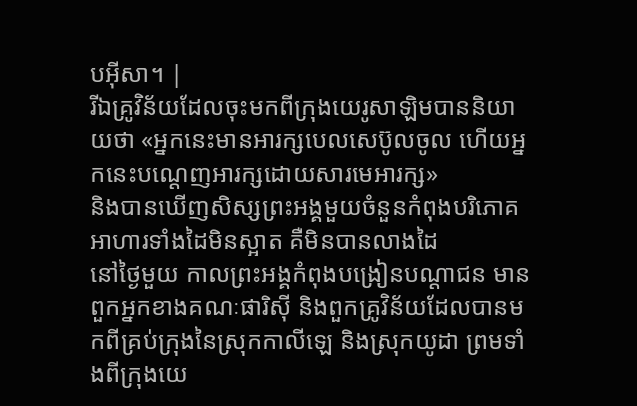បអ៊ីសា។ |
រីឯគ្រូវិន័យដែលចុះមកពីក្រុងយេរូសាឡិមបាននិយាយថា «អ្នកនេះមានអារក្សបេលសេប៊ូលចូល ហើយអ្នកនេះបណ្ដេញអារក្សដោយសារមេអារក្ស»
និងបានឃើញសិស្សព្រះអង្គមួយចំនួនកំពុងបរិភោគអាហារទាំងដៃមិនស្អាត គឺមិនបានលាងដៃ
នៅថ្ងៃមួយ កាលព្រះអង្គកំពុងបង្រៀនបណ្ដាជន មានពួកអ្នកខាងគណៈផារិស៊ី និងពួកគ្រូវិន័យដែលបានមកពីគ្រប់ក្រុងនៃស្រុកកាលីឡេ និងស្រុកយូដា ព្រមទាំងពីក្រុងយេ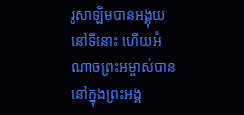រូសាឡិមបានអង្គុយនៅទីនោះ ហើយអំណាចព្រះអម្ចាស់បាននៅក្នុងព្រះអង្គ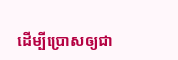ដើម្បីប្រោសឲ្យជា